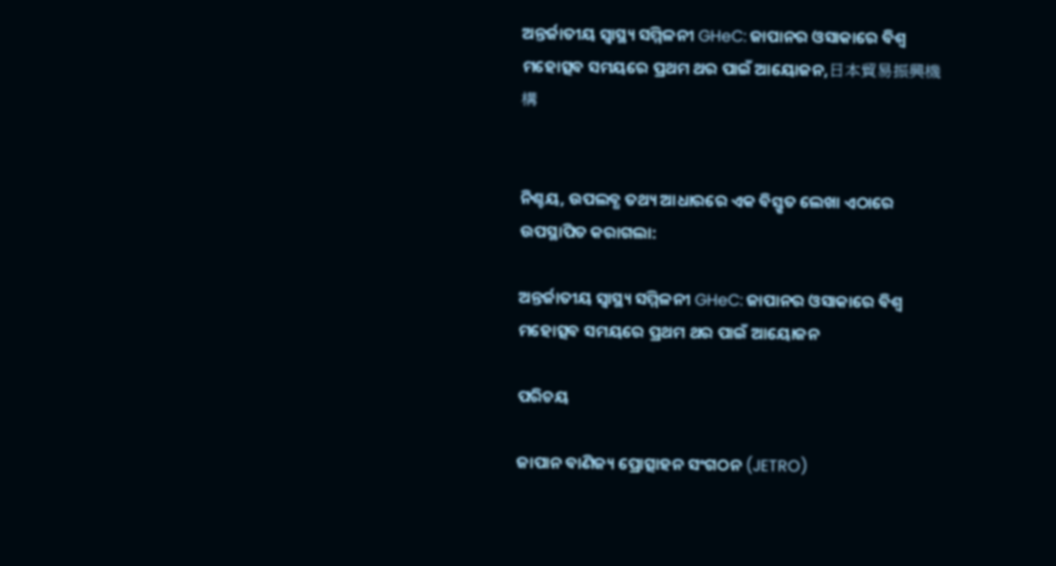ଅନ୍ତର୍ଜାତୀୟ ସ୍ୱାସ୍ଥ୍ୟ ସମ୍ମିଳନୀ GHeC: ଜାପାନର ଓସାକାରେ ବିଶ୍ୱ ମହୋତ୍ସବ ସମୟରେ ପ୍ରଥମ ଥର ପାଇଁ ଆୟୋଜନ,日本貿易振興機構


ନିଶ୍ଚୟ, ଉପଲବ୍ଧ ତଥ୍ୟ ଆଧାରରେ ଏକ ବିସ୍ତୃତ ଲେଖା ଏଠାରେ ଉପସ୍ଥାପିତ କରାଗଲା:

ଅନ୍ତର୍ଜାତୀୟ ସ୍ୱାସ୍ଥ୍ୟ ସମ୍ମିଳନୀ GHeC: ଜାପାନର ଓସାକାରେ ବିଶ୍ୱ ମହୋତ୍ସବ ସମୟରେ ପ୍ରଥମ ଥର ପାଇଁ ଆୟୋଜନ

ପରିଚୟ

ଜାପାନ ବାଣିଜ୍ୟ ପ୍ରୋତ୍ସାହନ ସଂଗଠନ (JETRO)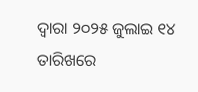ଦ୍ୱାରା ୨୦୨୫ ଜୁଲାଇ ୧୪ ତାରିଖରେ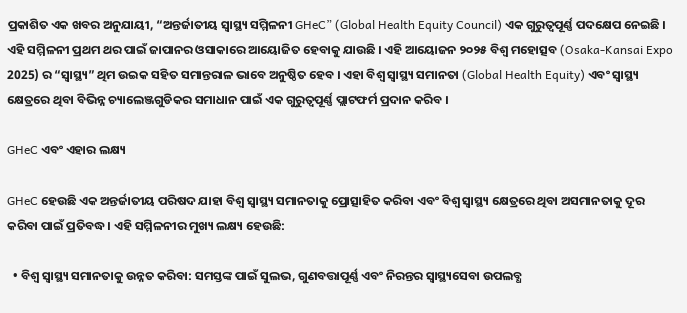ପ୍ରକାଶିତ ଏକ ଖବର ଅନୁଯାୟୀ, “ଅନ୍ତର୍ଜାତୀୟ ସ୍ୱାସ୍ଥ୍ୟ ସମ୍ମିଳନୀ GHeC” (Global Health Equity Council) ଏକ ଗୁରୁତ୍ୱପୂର୍ଣ୍ଣ ପଦକ୍ଷେପ ନେଇଛି । ଏହି ସମ୍ମିଳନୀ ପ୍ରଥମ ଥର ପାଇଁ ଜାପାନର ଓସାକାରେ ଆୟୋଜିତ ହେବାକୁ ଯାଉଛି । ଏହି ଆୟୋଜନ ୨୦୨୫ ବିଶ୍ୱ ମହୋତ୍ସବ (Osaka-Kansai Expo 2025) ର “ସ୍ୱାସ୍ଥ୍ୟ” ଥିମ ଉଇକ ସହିତ ସମାନ୍ତରାଳ ଭାବେ ଅନୁଷ୍ଠିତ ହେବ । ଏହା ବିଶ୍ୱ ସ୍ୱାସ୍ଥ୍ୟ ସମାନତା (Global Health Equity) ଏବଂ ସ୍ୱାସ୍ଥ୍ୟ କ୍ଷେତ୍ରରେ ଥିବା ବିଭିନ୍ନ ଚ୍ୟାଲେଞ୍ଜଗୁଡିକର ସମାଧାନ ପାଇଁ ଏକ ଗୁରୁତ୍ୱପୂର୍ଣ୍ଣ ପ୍ଲାଟଫର୍ମ ପ୍ରଦାନ କରିବ ।

GHeC ଏବଂ ଏହାର ଲକ୍ଷ୍ୟ

GHeC ହେଉଛି ଏକ ଅନ୍ତର୍ଜାତୀୟ ପରିଷଦ ଯାହା ବିଶ୍ୱ ସ୍ୱାସ୍ଥ୍ୟ ସମାନତାକୁ ପ୍ରୋତ୍ସାହିତ କରିବା ଏବଂ ବିଶ୍ୱ ସ୍ୱାସ୍ଥ୍ୟ କ୍ଷେତ୍ରରେ ଥିବା ଅସମାନତାକୁ ଦୂର କରିବା ପାଇଁ ପ୍ରତିବଦ୍ଧ । ଏହି ସମ୍ମିଳନୀର ମୁଖ୍ୟ ଲକ୍ଷ୍ୟ ହେଉଛି:

  • ବିଶ୍ୱ ସ୍ୱାସ୍ଥ୍ୟ ସମାନତାକୁ ଉନ୍ନତ କରିବା: ସମସ୍ତଙ୍କ ପାଇଁ ସୁଲଭ, ଗୁଣବତ୍ତାପୂର୍ଣ୍ଣ ଏବଂ ନିରନ୍ତର ସ୍ୱାସ୍ଥ୍ୟସେବା ଉପଲବ୍ଧ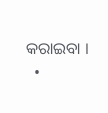କରାଇବା ।
  •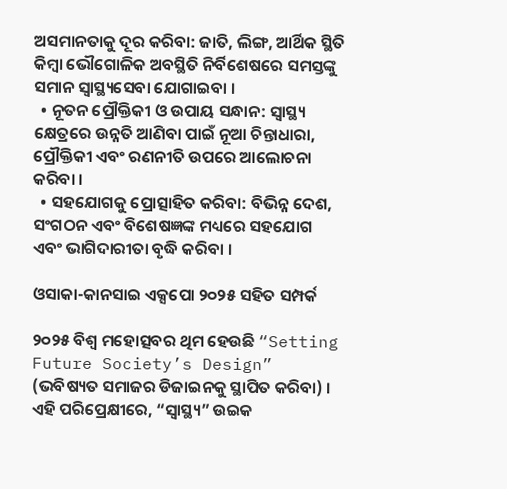ଅସମାନତାକୁ ଦୂର କରିବା: ଜାତି, ଲିଙ୍ଗ, ଆର୍ଥିକ ସ୍ଥିତି କିମ୍ବା ଭୌଗୋଳିକ ଅବସ୍ଥିତି ନିର୍ବିଶେଷରେ ସମସ୍ତଙ୍କୁ ସମାନ ସ୍ୱାସ୍ଥ୍ୟସେବା ଯୋଗାଇବା ।
  • ନୂତନ ପ୍ରୌକ୍ତିକୀ ଓ ଉପାୟ ସନ୍ଧାନ: ସ୍ୱାସ୍ଥ୍ୟ କ୍ଷେତ୍ରରେ ଉନ୍ନତି ଆଣିବା ପାଇଁ ନୂଆ ଚିନ୍ତାଧାରା, ପ୍ରୌକ୍ତିକୀ ଏବଂ ରଣନୀତି ଉପରେ ଆଲୋଚନା କରିବା ।
  • ସହଯୋଗକୁ ପ୍ରୋତ୍ସାହିତ କରିବା: ବିଭିନ୍ନ ଦେଶ, ସଂଗଠନ ଏବଂ ବିଶେଷଜ୍ଞଙ୍କ ମଧ୍ୟରେ ସହଯୋଗ ଏବଂ ଭାଗିଦାରୀତା ବୃଦ୍ଧି କରିବା ।

ଓସାକା-କାନସାଇ ଏକ୍ସପୋ ୨୦୨୫ ସହିତ ସମ୍ପର୍କ

୨୦୨୫ ବିଶ୍ୱ ମହୋତ୍ସବର ଥିମ ହେଉଛି “Setting Future Society’s Design” (ଭବିଷ୍ୟତ ସମାଜର ଡିଜାଇନକୁ ସ୍ଥାପିତ କରିବା) । ଏହି ପରିପ୍ରେକ୍ଷୀରେ, “ସ୍ୱାସ୍ଥ୍ୟ” ଉଇକ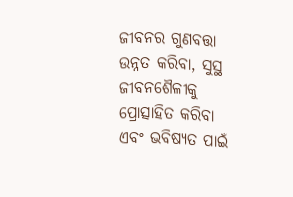ଜୀବନର ଗୁଣବତ୍ତା ଉନ୍ନତ କରିବା, ସୁସ୍ଥ ଜୀବନଶୈଳୀକୁ ପ୍ରୋତ୍ସାହିତ କରିବା ଏବଂ ଭବିଷ୍ୟତ ପାଇଁ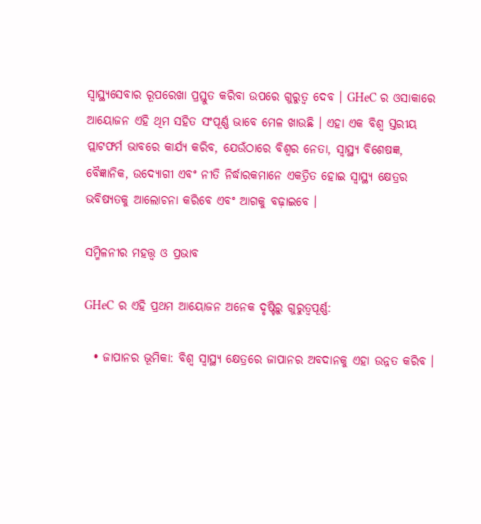ସ୍ୱାସ୍ଥ୍ୟସେବାର ରୂପରେଖା ପ୍ରସ୍ତୁତ କରିବା ଉପରେ ଗୁରୁତ୍ୱ ଦେବ । GHeC ର ଓସାକାରେ ଆୟୋଜନ ଏହି ଥିମ ସହିତ ସଂପୂର୍ଣ୍ଣ ଭାବେ ମେଳ ଖାଉଛି । ଏହା ଏକ ବିଶ୍ୱ ସ୍ତରୀୟ ପ୍ଲାଟଫର୍ମ ଭାବରେ କାର୍ଯ୍ୟ କରିବ, ଯେଉଁଠାରେ ବିଶ୍ୱର ନେତା, ସ୍ୱାସ୍ଥ୍ୟ ବିଶେଷଜ୍ଞ, ବୈଜ୍ଞାନିକ, ଉଦ୍ୟୋଗୀ ଏବଂ ନୀତି ନିର୍ଦ୍ଧାରକମାନେ ଏକତ୍ରିତ ହୋଇ ସ୍ୱାସ୍ଥ୍ୟ କ୍ଷେତ୍ରର ଭବିଷ୍ୟତକୁ ଆଲୋଚନା କରିବେ ଏବଂ ଆଗକୁ ବଢ଼ାଇବେ ।

ସମ୍ମିଳନୀର ମହତ୍ତ୍ୱ ଓ ପ୍ରଭାବ

GHeC ର ଏହି ପ୍ରଥମ ଆୟୋଜନ ଅନେକ ଦୃଷ୍ଟିରୁ ଗୁରୁତ୍ୱପୂର୍ଣ୍ଣ:

  • ଜାପାନର ଭୂମିକା: ବିଶ୍ୱ ସ୍ୱାସ୍ଥ୍ୟ କ୍ଷେତ୍ରରେ ଜାପାନର ଅବଦାନକୁ ଏହା ଉନ୍ନତ କରିବ ।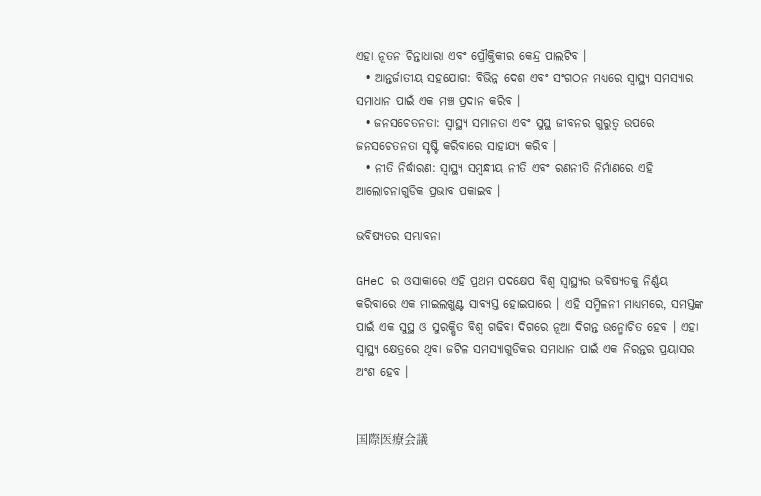ଏହା ନୂତନ ଚିନ୍ତାଧାରା ଏବଂ ପ୍ରୌକ୍ତିକୀର କେନ୍ଦ୍ର ପାଲଟିବ ।
  • ଆନ୍ତର୍ଜାତୀୟ ସହଯୋଗ: ବିଭିନ୍ନ ଦେଶ ଏବଂ ସଂଗଠନ ମଧ୍ୟରେ ସ୍ୱାସ୍ଥ୍ୟ ସମସ୍ୟାର ସମାଧାନ ପାଇଁ ଏକ ମଞ୍ଚ ପ୍ରଦାନ କରିବ ।
  • ଜନସଚେତନତା: ସ୍ୱାସ୍ଥ୍ୟ ସମାନତା ଏବଂ ସୁସ୍ଥ ଜୀବନର ଗୁରୁତ୍ୱ ଉପରେ ଜନସଚେତନତା ସୃଷ୍ଟି କରିବାରେ ସାହାଯ୍ୟ କରିବ ।
  • ନୀତି ନିର୍ଦ୍ଧାରଣ: ସ୍ୱାସ୍ଥ୍ୟ ସମ୍ବନ୍ଧୀୟ ନୀତି ଏବଂ ରଣନୀତି ନିର୍ମାଣରେ ଏହି ଆଲୋଚନାଗୁଡିକ ପ୍ରଭାବ ପକାଇବ ।

ଭବିଷ୍ୟତର ସମ୍ଭାବନା

GHeC ର ଓସାକାରେ ଏହି ପ୍ରଥମ ପଦକ୍ଷେପ ବିଶ୍ୱ ସ୍ୱାସ୍ଥ୍ୟର ଭବିଷ୍ୟତକୁ ନିର୍ଣ୍ଣୟ କରିବାରେ ଏକ ମାଇଲଖୁଣ୍ଟ ସାବ୍ୟସ୍ତ ହୋଇପାରେ । ଏହି ସମ୍ମିଳନୀ ମାଧ୍ୟମରେ, ସମସ୍ତଙ୍କ ପାଇଁ ଏକ ସୁସ୍ଥ ଓ ସୁରକ୍ଷିତ ବିଶ୍ୱ ଗଢିବା ଦିଗରେ ନୂଆ ଦିଗନ୍ତ ଉନ୍ମୋଚିତ ହେବ । ଏହା ସ୍ୱାସ୍ଥ୍ୟ କ୍ଷେତ୍ରରେ ଥିବା ଜଟିଳ ସମସ୍ୟାଗୁଡିକର ସମାଧାନ ପାଇଁ ଏକ ନିରନ୍ତର ପ୍ରୟାସର ଅଂଶ ହେବ ।


国際医療会議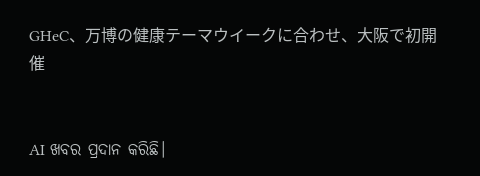GHeC、万博の健康テーマウイークに合わせ、大阪で初開催


AI ଖବର ପ୍ରଦାନ କରିଛି।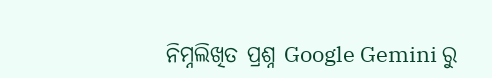ନିମ୍ନଲିଖିତ ପ୍ରଶ୍ନ Google Gemini ରୁ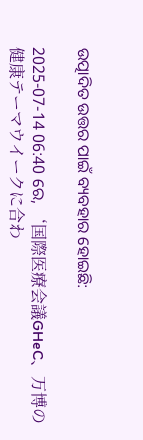ଉତ୍ପାଦିତ ଉତ୍ତର ପାଇଁ ବ୍ୟବହାର ହୋଇଛି:

2025-07-14 06:40 ରେ, ‘国際医療会議GHeC、万博の健康テーマウイークに合わ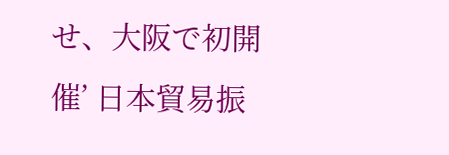せ、大阪で初開催’ 日本貿易振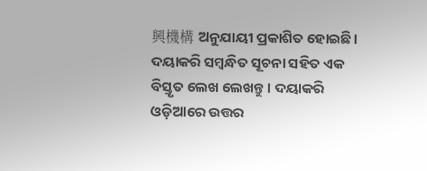興機構 ଅନୁଯାୟୀ ପ୍ରକାଶିତ ହୋଇଛି। ଦୟାକରି ସମ୍ବନ୍ଧିତ ସୂଚନା ସହିତ ଏକ ବିସ୍ତୃତ ଲେଖ ଲେଖନ୍ତୁ। ଦୟାକରି ଓଡ଼ିଆରେ ଉତ୍ତର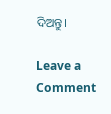ଦିଅନ୍ତୁ।

Leave a Comment